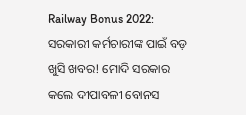Railway Bonus 2022: ସରକାରୀ କର୍ମଚାରୀଙ୍କ ପାଇଁ ବଡ଼ ଖୁସି ଖବର! ମୋଦି ସରକାର କଲେ ଦୀପାବଳୀ ବୋନସ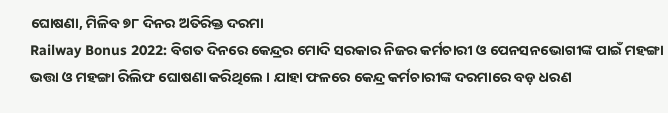ଘୋଷଣା, ମିଳିବ ୭୮ ଦିନର ଅତିରିକ୍ତ ଦରମା
Railway Bonus 2022: ବିଗତ ଦିନରେ କେନ୍ଦ୍ରର ମୋଦି ସରକାର ନିଜର କର୍ମଚାରୀ ଓ ପେନସନଭୋଗୀଙ୍କ ପାଇଁ ମହଙ୍ଗା ଭତ୍ତା ଓ ମହଙ୍ଗା ରିଲିଫ ଘୋଷଣା କରିଥିଲେ । ଯାହା ଫଳରେ କେନ୍ଦ୍ର କର୍ମଚାରୀଙ୍କ ଦରମାରେ ବଡ଼ ଧରଣ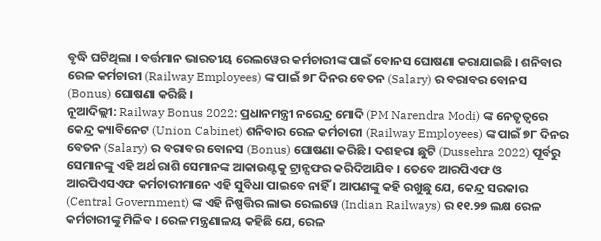ବୃଦ୍ଧି ଘଟିଥିଲା । ବର୍ତ୍ତମାନ ଭାରତୀୟ ରେଲୱେର କର୍ମଚାରୀଙ୍କ ପାଇଁ ବୋନସ ଘୋଷଣା କରାଯାଇଛି । ଶନିବାର ରେଳ କର୍ମଚାରୀ (Railway Employees) ଙ୍କ ପାଇଁ ୭୮ ଦିନର ବେତନ (Salary) ର ବରାବର ବୋନସ (Bonus) ଘୋଷଣା କରିଛି ।
ନୂଆଦିଲ୍ଲୀ: Railway Bonus 2022: ପ୍ରଧାନମନ୍ତ୍ରୀ ନରେନ୍ଦ୍ର ମୋଦି (PM Narendra Modi) ଙ୍କ ନେତୃତ୍ୱରେ କେନ୍ଦ୍ର କ୍ୟାବିନେଟ (Union Cabinet) ଶନିବାର ରେଳ କର୍ମଚାରୀ (Railway Employees) ଙ୍କ ପାଇଁ ୭୮ ଦିନର ବେତନ (Salary) ର ବରାବର ବୋନସ (Bonus) ଘୋଷଣା କରିଛି । ଦଶହରା ଛୁଟି (Dussehra 2022) ପୂର୍ବରୁ ସେମାନଙ୍କୁ ଏହି ଅର୍ଥ ରାଶି ସେମାନଙ୍କ ଆକାଉଣ୍ଟକୁ ଟ୍ରାନ୍ସଫର କରିଦିଆଯିବ । ତେବେ ଆରପିଏଫ ଓ ଆରପିଏସଏଫ କର୍ମଚାରୀମାନେ ଏହି ସୁବିଧା ପାଇବେ ନାହିଁ । ଆପଣଙ୍କୁ କହି ରଖୁଛୁ ଯେ, କେନ୍ଦ୍ର ସରକାର (Central Government) ଙ୍କ ଏହି ନିଷ୍ପତ୍ତିର ଲାଭ ରେଲୱେ (Indian Railways) ର ୧୧.୨୭ ଲକ୍ଷ ରେଳ କର୍ମଚାରୀଙ୍କୁ ମିଳିବ । ରେଳ ମନ୍ତ୍ରଣାଳୟ କହିଛି ଯେ, ରେଳ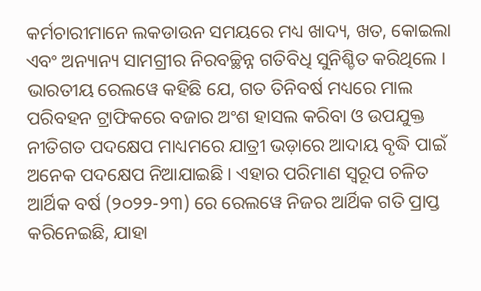କର୍ମଚାରୀମାନେ ଲକଡାଉନ ସମୟରେ ମଧ୍ୟ ଖାଦ୍ୟ, ଖତ, କୋଇଲା ଏବଂ ଅନ୍ୟାନ୍ୟ ସାମଗ୍ରୀର ନିରବଚ୍ଛିନ୍ନ ଗତିବିଧି ସୁନିଶ୍ଚିତ କରିଥିଲେ ।
ଭାରତୀୟ ରେଲୱେ କହିଛି ଯେ, ଗତ ତିନିବର୍ଷ ମଧ୍ୟରେ ମାଲ ପରିବହନ ଟ୍ରାଫିକରେ ବଜାର ଅଂଶ ହାସଲ କରିବା ଓ ଉପଯୁକ୍ତ ନୀତିଗତ ପଦକ୍ଷେପ ମାଧ୍ୟମରେ ଯାତ୍ରୀ ଭଡ଼ାରେ ଆଦାୟ ବୃଦ୍ଧି ପାଇଁ ଅନେକ ପଦକ୍ଷେପ ନିଆଯାଇଛି । ଏହାର ପରିମାଣ ସ୍ୱରୂପ ଚଳିତ ଆର୍ଥିକ ବର୍ଷ (୨୦୨୨-୨୩) ରେ ରେଲୱେ ନିଜର ଆର୍ଥିକ ଗତି ପ୍ରାପ୍ତ କରିନେଇଛି, ଯାହା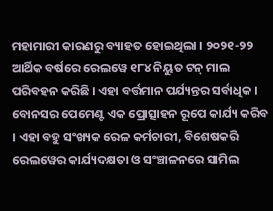ମହାମାରୀ କାରଣରୁ ବ୍ୟାହତ ହୋଇଥିଲା । ୨୦୨୧-୨୨ ଆର୍ଥିକ ବର୍ଷରେ ରେଲୱେ ୧୮୪ ନିୟୁତ ଟନ୍ ମାଲ ପରିବହନ କରିଛି । ଏହା ବର୍ତ୍ତମାନ ପର୍ଯ୍ୟନ୍ତର ସର୍ବାଧିକ ।
ବୋନସର ପେମେଣ୍ଟ ଏକ ପ୍ରୋତ୍ସାହନ ରୂପେ କାର୍ଯ୍ୟ କରିବ । ଏହା ବହୁ ସଂଖ୍ୟକ ରେଳ କର୍ମଚାରୀ, ବିଶେଷକରି ରେଲୱେର କାର୍ଯ୍ୟଦକ୍ଷତା ଓ ସଂଞ୍ଚାଳନରେ ସାମିଲ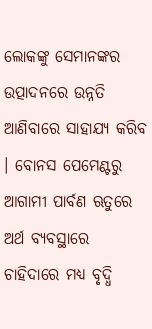ଲୋକଙ୍କୁ ସେମାନଙ୍କର ଉତ୍ପାଦନରେ ଉନ୍ନତି ଆଣିବାରେ ସାହାଯ୍ୟ କରିବ । ବୋନସ ପେମେଣ୍ଟରୁ ଆଗାମୀ ପାର୍ବଣ ଋତୁରେ ଅର୍ଥ ବ୍ୟବସ୍ଥାରେ ଚାହିଦାରେ ମଧ୍ୟ ବୃଦ୍ଧି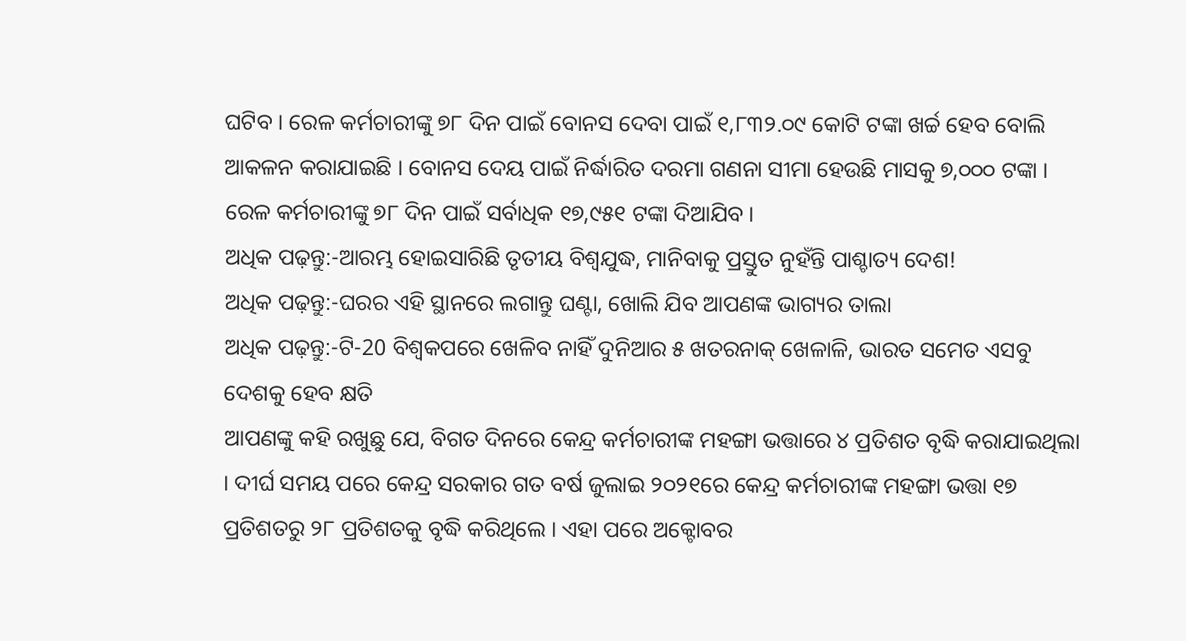ଘଟିବ । ରେଳ କର୍ମଚାରୀଙ୍କୁ ୭୮ ଦିନ ପାଇଁ ବୋନସ ଦେବା ପାଇଁ ୧,୮୩୨.୦୯ କୋଟି ଟଙ୍କା ଖର୍ଚ୍ଚ ହେବ ବୋଲି ଆକଳନ କରାଯାଇଛି । ବୋନସ ଦେୟ ପାଇଁ ନିର୍ଦ୍ଧାରିତ ଦରମା ଗଣନା ସୀମା ହେଉଛି ମାସକୁ ୭,୦୦୦ ଟଙ୍କା । ରେଳ କର୍ମଚାରୀଙ୍କୁ ୭୮ ଦିନ ପାଇଁ ସର୍ବାଧିକ ୧୭,୯୫୧ ଟଙ୍କା ଦିଆଯିବ ।
ଅଧିକ ପଢ଼ନ୍ତୁ:-ଆରମ୍ଭ ହୋଇସାରିଛି ତୃତୀୟ ବିଶ୍ୱଯୁଦ୍ଧ, ମାନିବାକୁ ପ୍ରସ୍ତୁତ ନୁହଁନ୍ତି ପାଶ୍ଚାତ୍ୟ ଦେଶ!
ଅଧିକ ପଢ଼ନ୍ତୁ:-ଘରର ଏହି ସ୍ଥାନରେ ଲଗାନ୍ତୁ ଘଣ୍ଟା, ଖୋଲି ଯିବ ଆପଣଙ୍କ ଭାଗ୍ୟର ତାଲା
ଅଧିକ ପଢ଼ନ୍ତୁ:-ଟି-20 ବିଶ୍ୱକପରେ ଖେଳିବ ନାହିଁ ଦୁନିଆର ୫ ଖତରନାକ୍ ଖେଳାଳି, ଭାରତ ସମେତ ଏସବୁ ଦେଶକୁ ହେବ କ୍ଷତି
ଆପଣଙ୍କୁ କହି ରଖୁଛୁ ଯେ, ବିଗତ ଦିନରେ କେନ୍ଦ୍ର କର୍ମଚାରୀଙ୍କ ମହଙ୍ଗା ଭତ୍ତାରେ ୪ ପ୍ରତିଶତ ବୃଦ୍ଧି କରାଯାଇଥିଲା । ଦୀର୍ଘ ସମୟ ପରେ କେନ୍ଦ୍ର ସରକାର ଗତ ବର୍ଷ ଜୁଲାଇ ୨୦୨୧ରେ କେନ୍ଦ୍ର କର୍ମଚାରୀଙ୍କ ମହଙ୍ଗା ଭତ୍ତା ୧୭ ପ୍ରତିଶତରୁ ୨୮ ପ୍ରତିଶତକୁ ବୃଦ୍ଧି କରିଥିଲେ । ଏହା ପରେ ଅକ୍ଟୋବର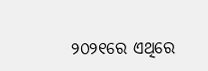୨୦୨୧ରେ ଏଥିରେ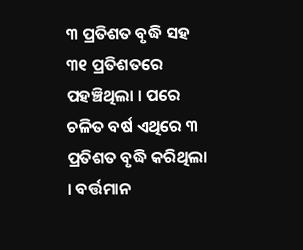୩ ପ୍ରତିଶତ ବୃଦ୍ଧି ସହ ୩୧ ପ୍ରତିଶତରେ ପହଞ୍ଚିଥିଲା । ପରେ ଚଳିତ ବର୍ଷ ଏଥିରେ ୩ ପ୍ରତିଶତ ବୃଦ୍ଧି କରିଥିଲା । ବର୍ତ୍ତମାନ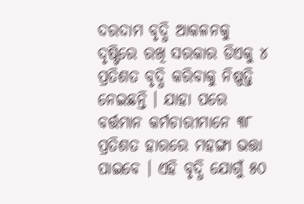ଦରଦାମ ବୃଦ୍ଧି ଆକଳନକୁ ଦୃଷ୍ଟିରେ ରଖି ସରକାର ଡିଏକୁ ୪ ପ୍ରତିଶତ ବୃଦ୍ଧି କରିବାକୁ ନିଷ୍ପତ୍ତି ନେଇଛନ୍ତି । ଯାହା ପରେ ବର୍ତ୍ତମାନ କର୍ମଚାରୀମାନେ ୩୮ ପ୍ରତିଶତ ହାରରେ ମହଙ୍ଗା ଭତ୍ତା ପାଇବେ । ଏହି ବୃଦ୍ଧି ଯୋଗୁଁ ୫୦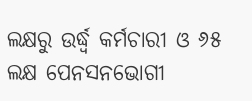ଲକ୍ଷରୁ ଉର୍ଦ୍ଧ୍ୱ କର୍ମଚାରୀ ଓ ୬୫ ଲକ୍ଷ ପେନସନଭୋଗୀ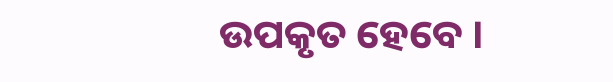ଉପକୃତ ହେବେ ।